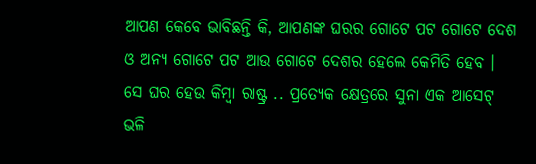ଆପଣ କେବେ ଭାବିଛନ୍ତି କି, ଆପଣଙ୍କ ଘରର ଗୋଟେ ପଟ ଗୋଟେ ଦେଶ ଓ ଅନ୍ୟ ଗୋଟେ ପଟ ଆଉ ଗୋଟେ ଦେଶର ହେଲେ କେମିତି ହେବ ।
ସେ ଘର ହେଉ କିମ୍ବା ରାଷ୍ଟ୍ର .. ପ୍ରତ୍ୟେକ କ୍ଷେତ୍ରରେ ସୁନା ଏକ ଆସେଟ୍ ଭଳି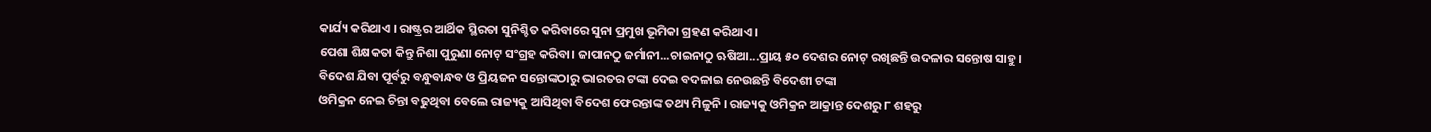କାର୍ଯ୍ୟ କରିଥାଏ । ରାଷ୍ଟ୍ରର ଆର୍ଥିକ ସ୍ଥିରତା ସୁନିଶ୍ଚିତ କରିବାରେ ସୁନା ପ୍ରମୁଖ ଭୂମିକା ଗ୍ରହଣ କରିଥାଏ ।
ପେଶା ଶିକ୍ଷକତା କିନ୍ତୁ ନିଶା ପୁରୁଣା ନୋଟ୍ ସଂଗ୍ରହ କରିବା। ଜାପାନଠୁ ଜର୍ମାନୀ...ଚାଇନାଠୁ ଋଷିଆ...ପ୍ରାୟ ୫୦ ଦେଶର ନୋଟ୍ ରଖିଛନ୍ତି ଉଦଳାର ସନ୍ତୋଷ ସାହୁ। ବିଦେଶ ଯିବା ପୂର୍ବରୁ ବନ୍ଧୁବାନ୍ଧବ ଓ ପ୍ରିୟଜନ ସନ୍ତୋଙ୍କଠାରୁ ଭାରତର ଟଙ୍କା ଦେଇ ବଦଳାଇ ନେଉଛନ୍ତି ବିଦେଶୀ ଟଙ୍କା
ଓମିକ୍ରନ ନେଇ ଚିନ୍ତା ବଢୁଥିବା ବେଲେ ରାଜ୍ୟକୁ ଆସିଥିବା ବିଦେଶ ଫେରନ୍ତାଙ୍କ ତଥ୍ୟ ମିଳୁନି । ରାଜ୍ୟକୁ ଓମିକ୍ରନ ଆକ୍ରାନ୍ତ ଦେଶରୁ ୮ ଶହରୁ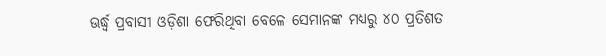ଊର୍ଦ୍ଧ୍ୱ ପ୍ରବାସୀ ଓଡ଼ିଶା ଫେରିଥିବା ବେଳେ ସେମାନଙ୍କ ମଧ୍ୟରୁ ୪୦ ପ୍ରତିଶତ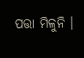ପତ୍ତା ମିଳୁନି ।